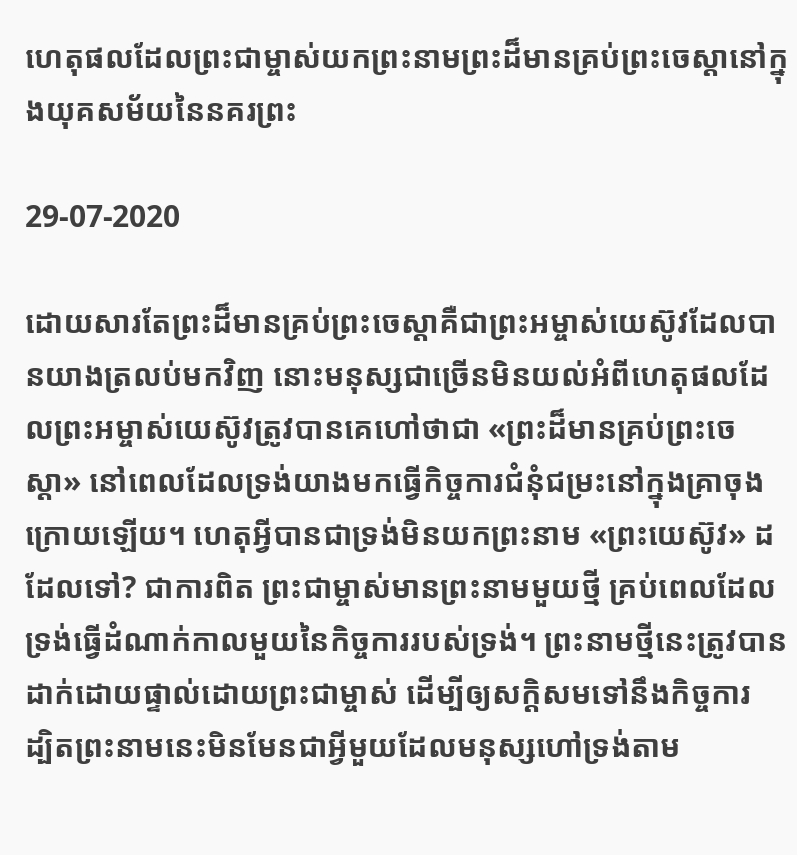ហេតុផលដែលព្រះជាម្ចាស់យកព្រះនាមព្រះដ៏មានគ្រប់ព្រះចេស្ដានៅក្នុងយុគសម័យនៃនគរព្រះ

29-07-2020

ដោយសារតែព្រះដ៏មានគ្រប់ព្រះចេស្ដាគឺជាព្រះអម្ចាស់យេស៊ូវដែលបានយាងត្រលប់មកវិញ នោះមនុស្សជាច្រើនមិនយល់អំពីហេតុផលដែលព្រះអម្ចាស់យេស៊ូវត្រូវបានគេហៅថាជា «ព្រះដ៏មានគ្រប់ព្រះចេស្ដា» នៅពេលដែលទ្រង់យាងមកធ្វើកិច្ចការជំនុំជម្រះនៅក្នុងគ្រាចុងក្រោយឡើយ។ ហេតុអ្វីបានជាទ្រង់មិនយកព្រះនាម «ព្រះយេស៊ូវ» ដដែលទៅ? ជាការពិត ព្រះជាម្ចាស់មានព្រះនាមមួយថ្មី គ្រប់ពេលដែលទ្រង់ធ្វើដំណាក់កាលមួយនៃកិច្ចការរបស់ទ្រង់។ ព្រះនាមថ្មីនេះត្រូវបានដាក់ដោយផ្ទាល់ដោយព្រះជាម្ចាស់ ដើម្បីឲ្យសក្ដិសមទៅនឹងកិច្ចការ ដ្បិតព្រះនាមនេះមិនមែនជាអ្វីមួយដែលមនុស្សហៅទ្រង់តាម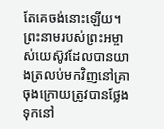តែគេចង់នោះឡើយ។ ព្រះនាមរបស់ព្រះអម្ចាស់យេស៊ូវដែលបានយាងត្រលប់មកវិញនៅគ្រាចុងក្រោយត្រូវបានថ្លែងទុកនៅ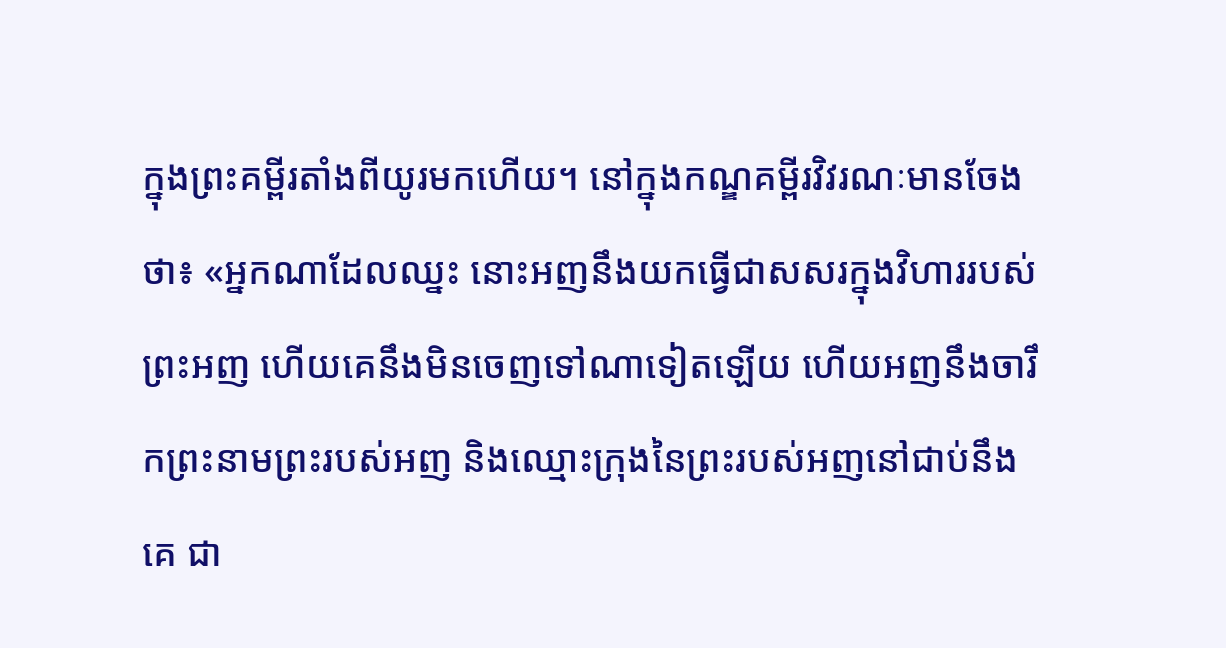ក្នុងព្រះគម្ពីរតាំងពីយូរមកហើយ។ នៅក្នុងកណ្ឌគម្ពីរវិវរណៈមានចែងថា៖ «អ្នកណាដែលឈ្នះ នោះអញនឹងយកធ្វើជាសសរក្នុងវិហាររបស់ព្រះអញ ហើយគេនឹងមិនចេញទៅណាទៀតឡើយ ហើយអញនឹងចារឹកព្រះនាមព្រះរបស់អញ និងឈ្មោះក្រុងនៃព្រះរបស់អញនៅជាប់នឹងគេ ជា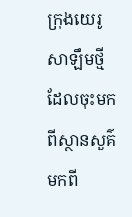ក្រុងយេរូសាឡឹមថ្មីដែលចុះមកពីស្ថានសួគ៌ មកពី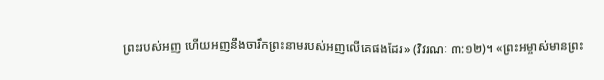ព្រះរបស់អញ ហើយអញនឹងចារឹកព្រះនាមរបស់អញលើគេផងដែរ» (វិវរណៈ ៣:១២)។ «ព្រះអម្ចាស់មានព្រះ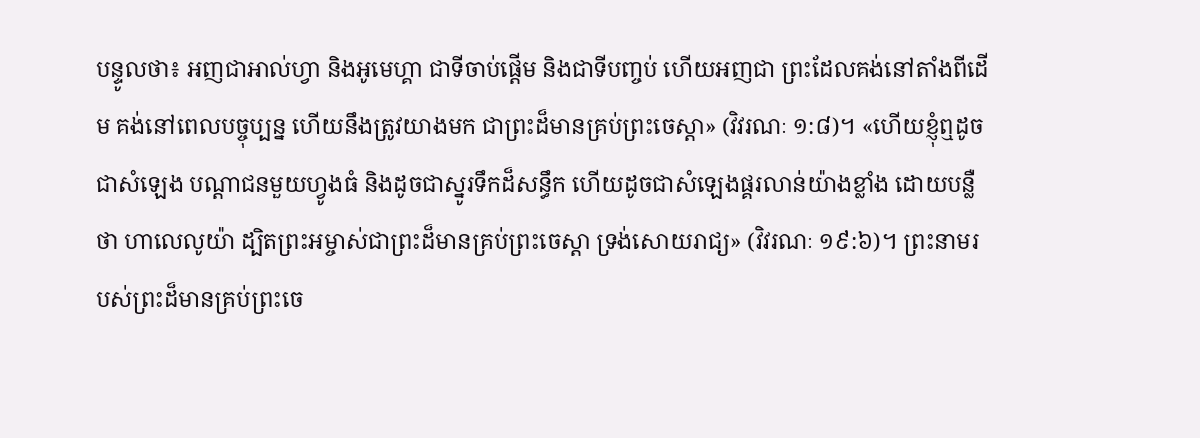បន្ទូលថា៖ អញជាអាល់ហ្វា និងអូមេហ្គា ជាទីចាប់ផ្ដើម និងជាទីបញ្ចប់ ហើយអញជា ព្រះដែលគង់នៅតាំងពីដើម គង់នៅពេលបច្ចុប្បន្ន ហើយនឹងត្រូវយាងមក ជាព្រះដ៏មានគ្រប់ព្រះចេស្ដា» (វិវរណៈ ១:៨)។ «ហើយខ្ញុំឮដូចជាសំឡេង បណ្ដាជនមួយហ្វូងធំ និងដូចជាស្នូរទឹកដ៏សន្ធឹក ហើយដូចជាសំឡេងផ្គរលាន់យ៉ាងខ្លាំង ដោយបន្លឺថា ហាលេលូយ៉ា ដ្បិតព្រះអម្ចាស់ជាព្រះដ៏មានគ្រប់ព្រះចេស្ដា ទ្រង់សោយរាជ្យ» (វិវរណៈ ១៩:៦)។ ព្រះនាមរបស់ព្រះដ៏មានគ្រប់ព្រះចេ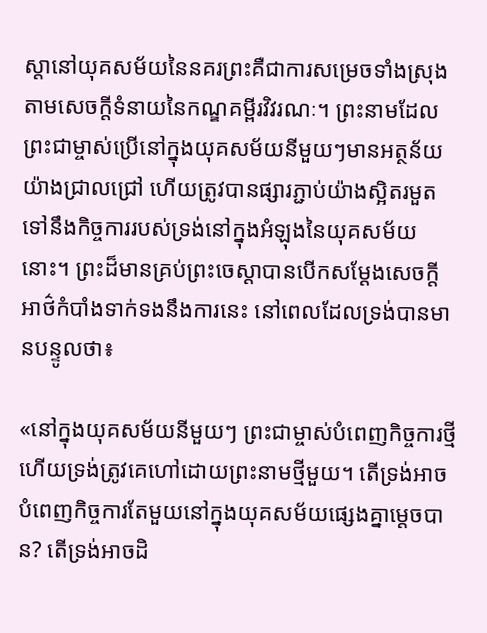ស្ដានៅយុគសម័យនៃនគរព្រះគឺជាការសម្រេចទាំងស្រុងតាមសេចក្តីទំនាយនៃកណ្ឌគម្ពីរវិវរណៈ។ ព្រះនាមដែលព្រះជាម្ចាស់ប្រើនៅក្នុងយុគសម័យនីមួយៗមានអត្ថន័យយ៉ាងជ្រាលជ្រៅ ហើយត្រូវបានផ្សារភ្ជាប់យ៉ាងស្អិតរមួតទៅនឹងកិច្ចការរបស់ទ្រង់នៅក្នុងអំឡុងនៃយុគសម័យនោះ។ ព្រះដ៏មានគ្រប់ព្រះចេស្ដាបានបើកសម្ដែងសេចក្តីអាថ៌កំបាំងទាក់ទងនឹងការនេះ នៅពេលដែលទ្រង់បានមានបន្ទូលថា៖

«នៅក្នុងយុគសម័យនីមួយៗ ព្រះជាម្ចាស់បំពេញកិច្ចការថ្មី ហើយទ្រង់ត្រូវគេហៅដោយព្រះនាមថ្មីមួយ។ តើទ្រង់អាចបំពេញកិច្ចការតែមួយនៅក្នុងយុគសម័យផ្សេងគ្នាម្តេចបាន? តើទ្រង់អាចដិ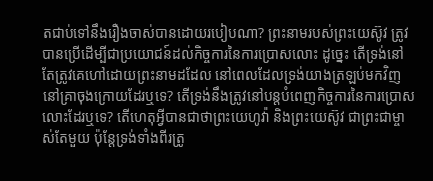តជាប់ទៅនឹងរឿងចាស់បានដោយរបៀបណា? ព្រះនាមរបស់ព្រះយេស៊ូវ ត្រូវបានប្រើដើម្បីជាប្រយោជន៍ដល់កិច្ចការនៃការប្រោសលោះ ដូច្នេះ តើទ្រង់នៅតែត្រូវគេហៅដោយព្រះនាមដដែល នៅពេលដែលទ្រង់យាងត្រឡប់មកវិញនៅគ្រាចុងក្រោយដែរឬទេ? តើទ្រង់នឹងត្រូវនៅបន្តបំពេញកិច្ចការនៃការប្រោសលោះដែរឬទេ? តើហេតុអ្វីបានជាថាព្រះយេហូវ៉ា និងព្រះយេស៊ូវ ជាព្រះជាម្ចាស់តែមួយ ប៉ុន្តែទ្រង់ទាំងពីរត្រូ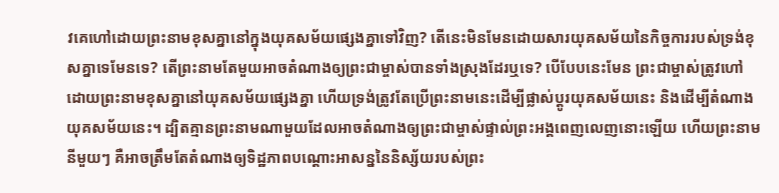វគេហៅដោយព្រះនាមខុសគ្នានៅក្នុងយុគសម័យផ្សេងគ្នាទៅវិញ? តើនេះមិនមែនដោយសារយុគសម័យនៃកិច្ចការរបស់ទ្រង់ខុសគ្នាទេមែនទេ? តើព្រះនាមតែមួយអាចតំណាងឲ្យព្រះជាម្ចាស់បានទាំងស្រុងដែរឬទេ? បើបែបនេះមែន ព្រះជាម្ចាស់ត្រូវហៅដោយព្រះនាមខុសគ្នានៅយុគសម័យផ្សេងគ្នា ហើយទ្រង់ត្រូវតែប្រើព្រះនាមនេះដើម្បីផ្លាស់ប្ដូរយុគសម័យនេះ និងដើម្បីតំណាងយុគសម័យនេះ។ ដ្បិតគ្មានព្រះនាមណាមួយដែលអាចតំណាងឲ្យព្រះជាម្ចាស់ផ្ទាល់ព្រះអង្គពេញលេញនោះឡើយ ហើយព្រះនាមនីមួយៗ គឺអាចត្រឹមតែតំណាងឲ្យទិដ្ឋភាពបណ្ដោះអាសន្ននៃនិស្ស័យរបស់ព្រះ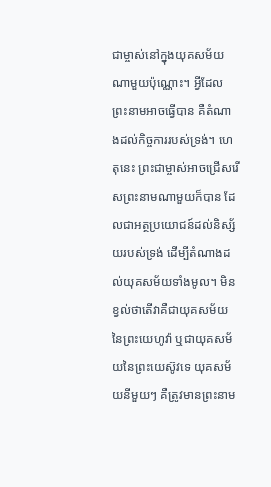ជាម្ចាស់នៅក្នុងយុគសម័យណាមួយប៉ុណ្ណោះ។ អ្វីដែលព្រះនាមអាចធ្វើបាន គឺតំណាងដល់កិច្ចការរបស់ទ្រង់។ ហេតុនេះ ព្រះជាម្ចាស់អាចជ្រើសរើសព្រះនាមណាមួយក៏បាន ដែលជាអត្ថប្រយោជន៍ដល់និស្ស័យរបស់ទ្រង់ ដើម្បីតំណាងដល់យុគសម័យទាំងមូល។ មិនខ្វល់ថាតើវាគឺជាយុគសម័យនៃព្រះយេហូវ៉ា ឬជាយុគសម័យនៃព្រះយេស៊ូវទេ យុគសម័យនីមួយៗ គឺត្រូវមានព្រះនាម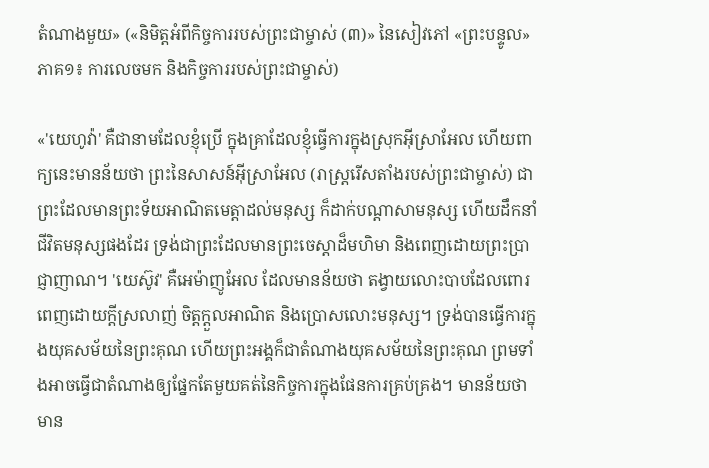តំណាងមួយ» («និមិត្តអំពីកិច្ចការរបស់ព្រះជាម្ចាស់ (៣)» នៃសៀវភៅ «ព្រះបន្ទូល» ភាគ១៖ ការលេចមក និងកិច្ចការរបស់ព្រះជាម្ចាស់)

«'យេហូវ៉ា' គឺជានាមដែលខ្ញុំប្រើ ក្នុងគ្រាដែលខ្ញុំធ្វើការក្នុងស្រុកអ៊ីស្រាអែល ហើយពាក្យនេះមានន័យថា ព្រះនៃសាសន៍អ៊ីស្រាអែល (រាស្ត្ររើសតាំងរបស់ព្រះជាម្ចាស់) ជាព្រះដែលមានព្រះទ័យអាណិតមេត្តាដល់មនុស្ស ក៏ដាក់បណ្ដាសាមនុស្ស ហើយដឹកនាំជីវិតមនុស្សផងដែរ ទ្រង់ជាព្រះដែលមានព្រះចេស្ដាដ៏មហិមា និងពេញដោយព្រះប្រាជ្ញាញាណ។ 'យេស៊ូវ' គឺអេម៉ាញូអែល ដែលមានន័យថា តង្វាយលោះបាបដែលពោរពេញដោយក្ដីស្រលាញ់ ចិត្តក្ដួលអាណិត និងប្រោសលោះមនុស្ស។ ទ្រង់បានធ្វើការក្នុងយុគសម័យនៃព្រះគុណ ហើយព្រះអង្គក៏ជាតំណាងយុគសម័យនៃព្រះគុណ ព្រមទាំងអាចធ្វើជាតំណាងឲ្យផ្នែកតែមួយគត់នៃកិច្ចការក្នុងផែនការគ្រប់គ្រង។ មានន័យថា មាន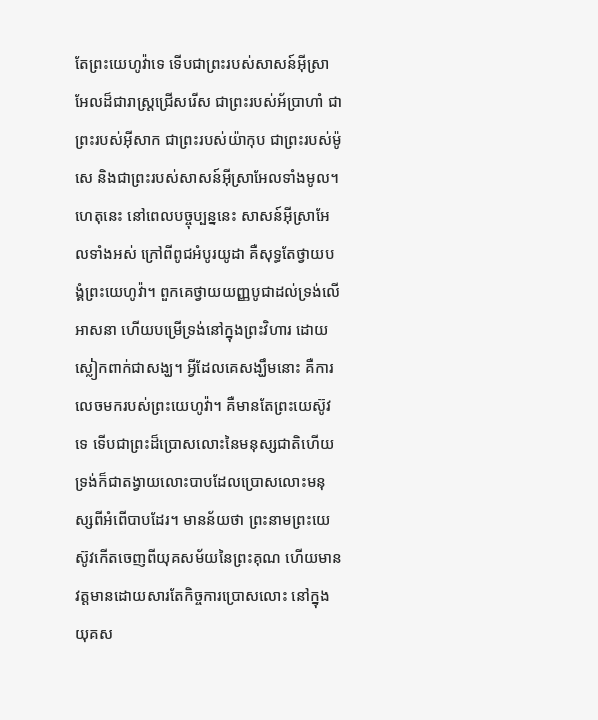តែព្រះយេហូវ៉ាទេ ទើបជាព្រះរបស់សាសន៍អ៊ីស្រាអែលដ៏ជារាស្ត្រជ្រើសរើស ជាព្រះរបស់អ័ប្រាហាំ ជាព្រះរបស់អ៊ីសាក ជាព្រះរបស់យ៉ាកុប ជាព្រះរបស់ម៉ូសេ និងជាព្រះរបស់សាសន៍អ៊ីស្រាអែលទាំងមូល។ ហេតុនេះ នៅពេលបច្ចុប្បន្ននេះ សាសន៍អ៊ីស្រាអែលទាំងអស់ ក្រៅពីពូជអំបូរយូដា គឺសុទ្ធតែថ្វាយបង្គំព្រះយេហូវ៉ា។ ពួកគេថ្វាយយញ្ញបូជាដល់ទ្រង់លើអាសនា ហើយបម្រើទ្រង់នៅក្នុងព្រះវិហារ ដោយស្លៀកពាក់ជាសង្ឃ។ អ្វីដែលគេសង្ឃឹមនោះ គឺការលេចមករបស់ព្រះយេហូវ៉ា។ គឺមានតែព្រះយេស៊ូវទេ ទើបជាព្រះដ៏ប្រោសលោះនៃមនុស្សជាតិហើយទ្រង់ក៏ជាតង្វាយលោះបាបដែលប្រោសលោះមនុស្សពីអំពើបាបដែរ។ មានន័យថា ព្រះនាមព្រះយេស៊ូវកើតចេញពីយុគសម័យនៃព្រះគុណ ហើយមានវត្តមានដោយសារតែកិច្ចការប្រោសលោះ នៅក្នុងយុគស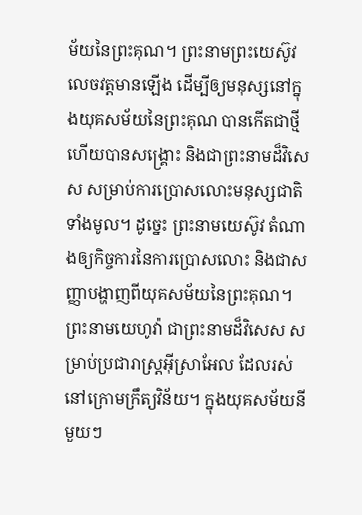ម័យនៃព្រះគុណ។ ព្រះនាមព្រះយេស៊ូវ លេចវត្តមានឡើង ដើម្បីឲ្យមនុស្សនៅក្នុងយុគសម័យនៃព្រះគុណ បានកើតជាថ្មី ហើយបានសង្គ្រោះ និងជាព្រះនាមដ៏វិសេស សម្រាប់ការប្រោសលោះមនុស្សជាតិទាំងមូល។ ដូច្នេះ ព្រះនាមយេស៊ូវ តំណាងឲ្យកិច្ចការនៃការប្រោសលោះ និងជាសញ្ញាបង្ហាញពីយុគសម័យនៃព្រះគុណ។ ព្រះនាមយេហូវ៉ា ជាព្រះនាមដ៏វិសេស សម្រាប់ប្រជារាស្ត្រអ៊ីស្រាអែល ដែលរស់នៅក្រោមក្រឹត្យវិន័យ។ ក្នុងយុគសម័យនីមួយៗ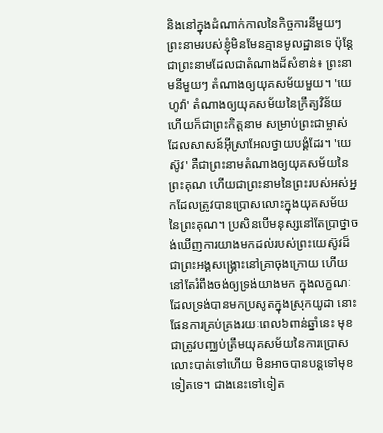និងនៅក្នុងដំណាក់កាលនៃកិច្ចការនីមួយៗ ព្រះនាមរបស់ខ្ញុំមិនមែនគ្មានមូលដ្ឋានទេ ប៉ុន្តែជាព្រះនាមដែលជាតំណាងដ៏សំខាន់៖ ព្រះនាមនីមួយៗ តំណាងឲ្យយុគសម័យមួយ។ 'យេហូវ៉ា' តំណាងឲ្យយុគសម័យនៃក្រឹត្យវិន័យ ហើយក៏ជាព្រះកិត្តនាម សម្រាប់ព្រះជាម្ចាស់ដែលសាសន៍អ៊ីស្រាអែលថ្វាយបង្គំដែរ។ 'យេស៊ូវ' គឺជាព្រះនាមតំណាងឲ្យយុគសម័យនៃព្រះគុណ ហើយជាព្រះនាមនៃព្រះរបស់អស់អ្នកដែលត្រូវបានប្រោសលោះក្នុងយុគសម័យនៃព្រះគុណ។ ប្រសិនបើមនុស្សនៅតែប្រាថ្នាចង់ឃើញការយាងមកដល់របស់ព្រះយេស៊ូវដ៏ជាព្រះអង្គសង្គ្រោះនៅគ្រាចុងក្រោយ ហើយនៅតែរំពឹងចង់ឲ្យទ្រង់យាងមក ក្នុងលក្ខណៈដែលទ្រង់បានមកប្រសូតក្នុងស្រុកយូដា នោះផែនការគ្រប់គ្រងរយៈពេល៦ពាន់ឆ្នាំនេះ មុខជាត្រូវបញ្ឈប់ត្រឹមយុគសម័យនៃការប្រោសលោះបាត់ទៅហើយ មិនអាចបានបន្តទៅមុខទៀតទេ។ ជាងនេះទៅទៀត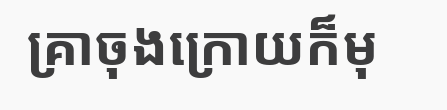គ្រាចុងក្រោយក៏មុ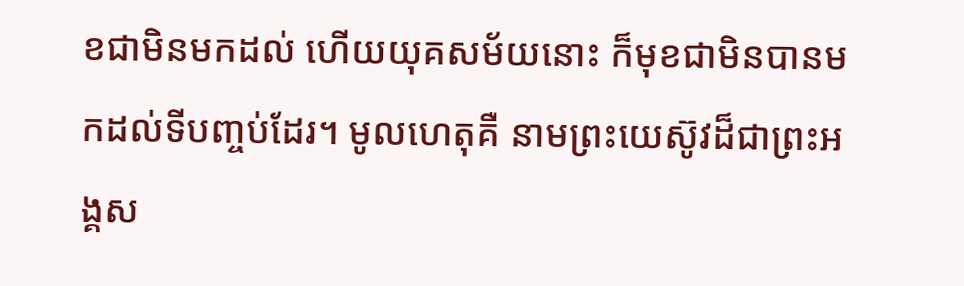ខជាមិនមកដល់ ហើយយុគសម័យនោះ ក៏មុខជាមិនបានមកដល់ទីបញ្ចប់ដែរ។ មូលហេតុគឺ នាមព្រះយេស៊ូវដ៏ជាព្រះអង្គស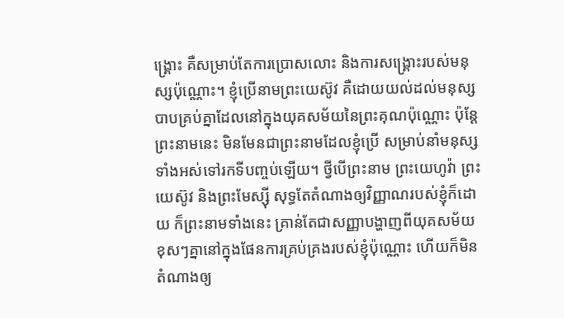ង្គ្រោះ គឺសម្រាប់តែការប្រោសលោះ និងការសង្គ្រោះរបស់មនុស្សប៉ុណ្ណោះ។ ខ្ញុំប្រើនាមព្រះយេស៊ូវ គឺដោយយល់ដល់មនុស្សបាបគ្រប់គ្នាដែលនៅក្នុងយុគសម័យនៃព្រះគុណប៉ុណ្ណោះ ប៉ុន្តែព្រះនាមនេះ មិនមែនជាព្រះនាមដែលខ្ញុំប្រើ សម្រាប់នាំមនុស្សទាំងអស់ទៅរកទីបញ្ចប់ឡើយ។ ថ្វីបើព្រះនាម ព្រះយេហូវ៉ា ព្រះយេស៊ូវ និងព្រះមែស្ស៊ី សុទ្ធតែតំណាងឲ្យវិញ្ញាណរបស់ខ្ញុំក៏ដោយ ក៏ព្រះនាមទាំងនេះ គ្រាន់តែជាសញ្ញាបង្ហាញពីយុគសម័យខុសៗគ្នានៅក្នុងផែនការគ្រប់គ្រងរបស់ខ្ញុំប៉ុណ្ណោះ ហើយក៏មិនតំណាងឲ្យ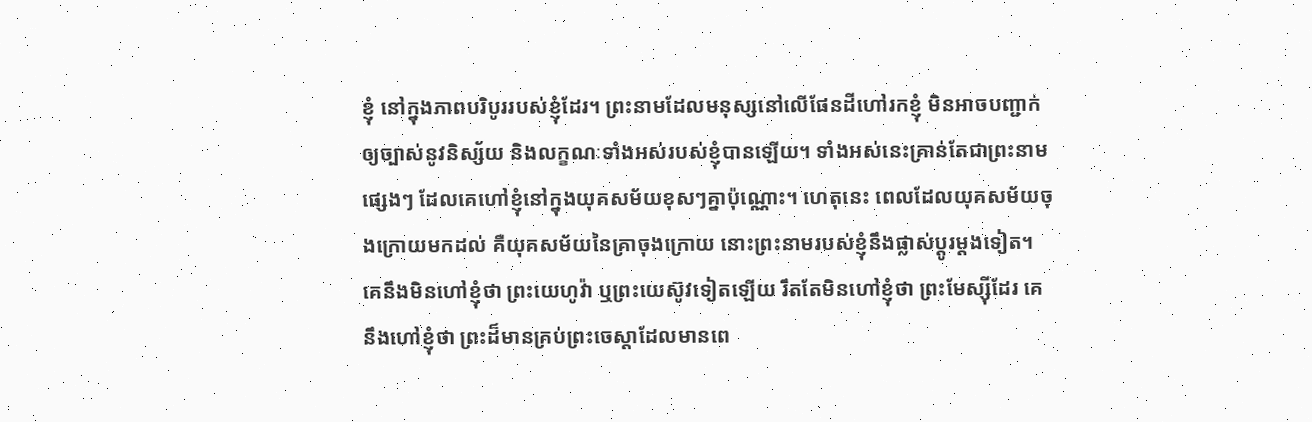ខ្ញុំ នៅក្នុងភាពបរិបូររបស់ខ្ញុំដែរ។ ព្រះនាមដែលមនុស្សនៅលើផែនដីហៅរកខ្ញុំ មិនអាចបញ្ជាក់ឲ្យច្បាស់នូវនិស្ស័យ និងលក្ខណៈទាំងអស់របស់ខ្ញុំបានឡើយ។ ទាំងអស់នេះគ្រាន់តែជាព្រះនាមផ្សេងៗ ដែលគេហៅខ្ញុំនៅក្នុងយុគសម័យខុសៗគ្នាប៉ុណ្ណោះ។ ហេតុនេះ ពេលដែលយុគសម័យចុងក្រោយមកដល់ គឺយុគសម័យនៃគ្រាចុងក្រោយ នោះព្រះនាមរបស់ខ្ញុំនឹងផ្លាស់ប្ដូរម្ដងទៀត។ គេនឹងមិនហៅខ្ញុំថា ព្រះយេហូវ៉ា ឬព្រះយេស៊ូវទៀតឡើយ រឹតតែមិនហៅខ្ញុំថា ព្រះមែស្ស៊ីដែរ គេនឹងហៅខ្ញុំថា ព្រះដ៏មានគ្រប់ព្រះចេស្ដាដែលមានពេ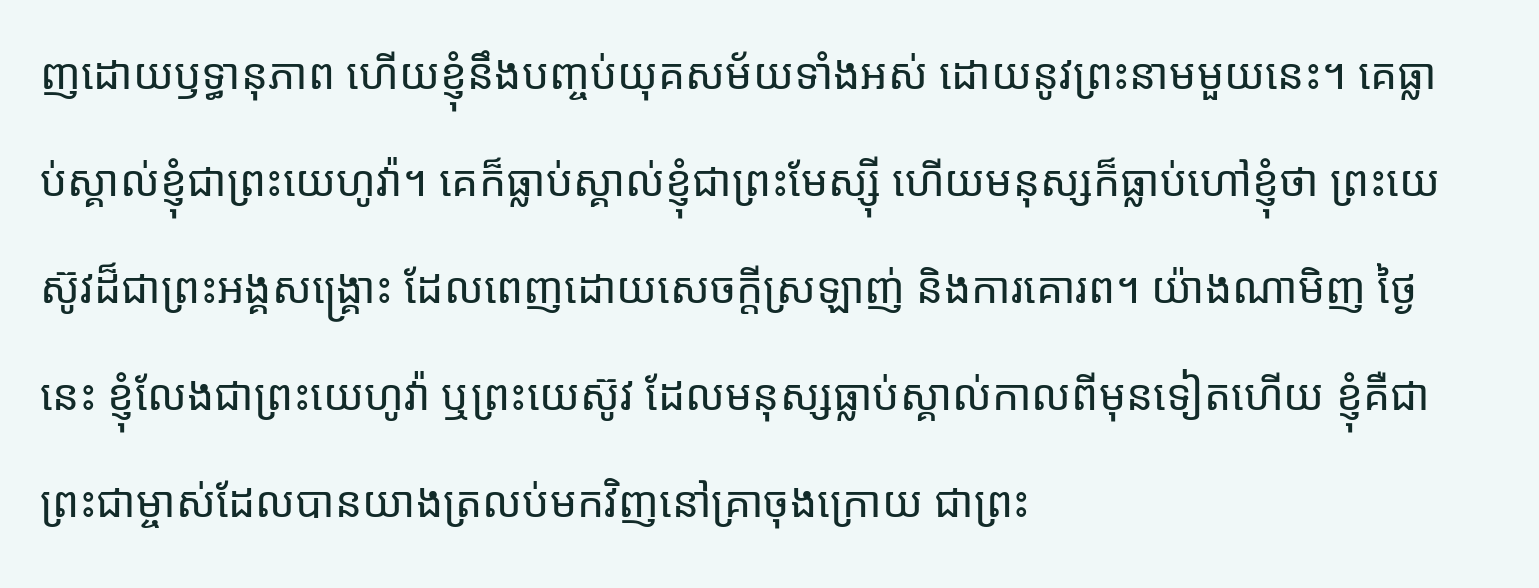ញដោយឫទ្ធានុភាព ហើយខ្ញុំនឹងបញ្ចប់យុគសម័យទាំងអស់ ដោយនូវព្រះនាមមួយនេះ។ គេធ្លាប់ស្គាល់ខ្ញុំជាព្រះយេហូវ៉ា។ គេក៏ធ្លាប់ស្គាល់ខ្ញុំជាព្រះមែស្ស៊ី ហើយមនុស្សក៏ធ្លាប់ហៅខ្ញុំថា ព្រះយេស៊ូវដ៏ជាព្រះអង្គសង្គ្រោះ ដែលពេញដោយសេចក្ដីស្រឡាញ់ និងការគោរព។ យ៉ាងណាមិញ ថ្ងៃនេះ ខ្ញុំលែងជាព្រះយេហូវ៉ា ឬព្រះយេស៊ូវ ដែលមនុស្សធ្លាប់ស្គាល់កាលពីមុនទៀតហើយ ខ្ញុំគឺជាព្រះជាម្ចាស់ដែលបានយាងត្រលប់មកវិញនៅគ្រាចុងក្រោយ ជាព្រះ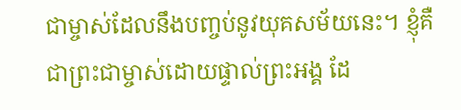ជាម្ចាស់ដែលនឹងបញ្ចប់នូវយុគសម័យនេះ។ ខ្ញុំគឺជាព្រះជាម្ចាស់ដោយផ្ទាល់ព្រះអង្គ ដែ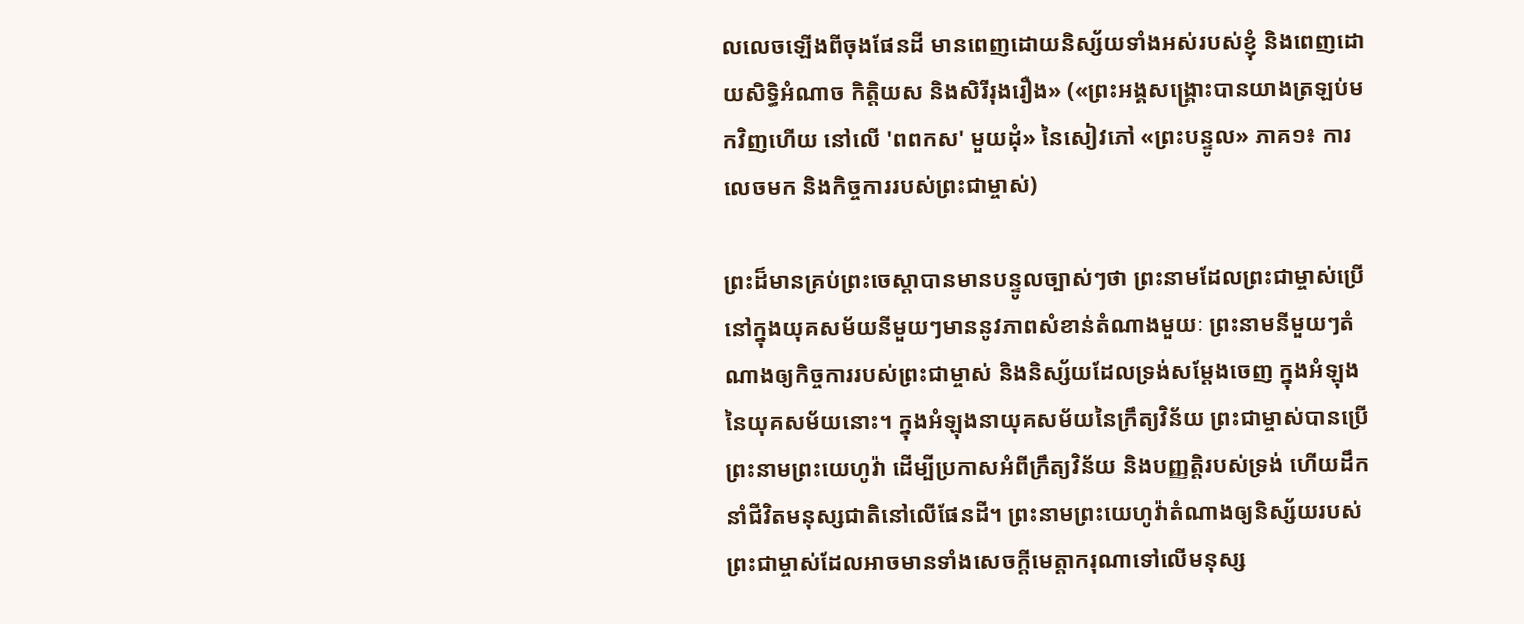លលេចឡើងពីចុងផែនដី មានពេញដោយនិស្ស័យទាំងអស់របស់ខ្ញុំ និងពេញដោយសិទ្ធិអំណាច កិត្តិយស និងសិរីរុងរឿង» («ព្រះអង្គសង្គ្រោះបានយាងត្រឡប់មកវិញហើយ នៅលើ 'ពពកស' មួយដុំ» នៃសៀវភៅ «ព្រះបន្ទូល» ភាគ១៖ ការលេចមក និងកិច្ចការរបស់ព្រះជាម្ចាស់)

ព្រះដ៏មានគ្រប់ព្រះចេស្ដាបានមានបន្ទូលច្បាស់ៗថា ព្រះនាមដែលព្រះជាម្ចាស់ប្រើនៅក្នុងយុគសម័យនីមួយៗមាននូវភាពសំខាន់តំណាងមួយៈ ព្រះនាមនីមួយៗតំណាងឲ្យកិច្ចការរបស់ព្រះជាម្ចាស់ និងនិស្ស័យដែលទ្រង់សម្ដែងចេញ ក្នុងអំឡុងនៃយុគសម័យនោះ។ ក្នុងអំឡុងនាយុគសម័យនៃក្រឹត្យវិន័យ ព្រះជាម្ចាស់បានប្រើព្រះនាមព្រះយេហូវ៉ា ដើម្បីប្រកាសអំពីក្រឹត្យវិន័យ និងបញ្ញត្តិរបស់ទ្រង់ ហើយដឹកនាំជីវិតមនុស្សជាតិនៅលើផែនដី។ ព្រះនាមព្រះយេហូវ៉ាតំណាងឲ្យនិស្ស័យរបស់ព្រះជាម្ចាស់ដែលអាចមានទាំងសេចក្តីមេត្តាករុណាទៅលើមនុស្ស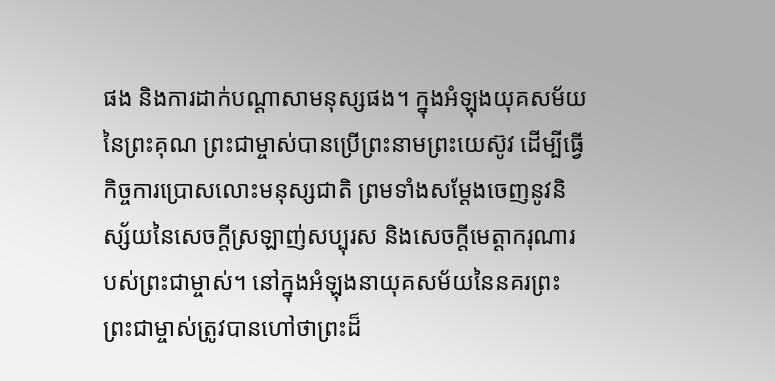ផង និងការដាក់បណ្ដាសាមនុស្សផង។ ក្នុងអំឡុងយុគសម័យនៃព្រះគុណ ព្រះជាម្ចាស់បានប្រើព្រះនាមព្រះយេស៊ូវ ដើម្បីធ្វើកិច្ចការប្រោសលោះមនុស្សជាតិ ព្រមទាំងសម្ដែងចេញនូវនិស្ស័យនៃសេចក្តីស្រឡាញ់សប្បុរស និងសេចក្តីមេត្តាករុណារបស់ព្រះជាម្ចាស់។ នៅក្នុងអំឡុងនាយុគសម័យនៃនគរព្រះ ព្រះជាម្ចាស់ត្រូវបានហៅថាព្រះដ៏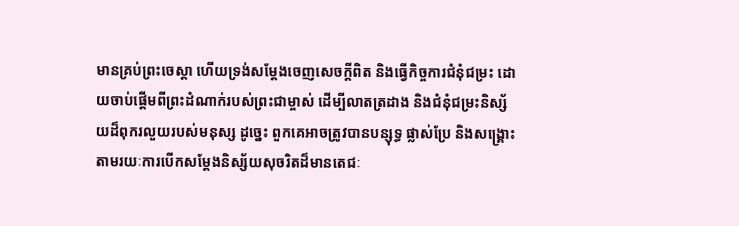មានគ្រប់ព្រះចេស្ដា ហើយទ្រង់សម្ដែងចេញសេចក្តីពិត និងធ្វើកិច្ចការជំនុំជម្រះ ដោយចាប់ផ្ដើមពីព្រះដំណាក់របស់ព្រះជាម្ចាស់ ដើម្បីលាតត្រដាង និងជំនុំជម្រះនិស្ស័យដ៏ពុករលួយរបស់មនុស្ស ដូច្នេះ ពួកគេអាចត្រូវបានបន្សុទ្ធ ផ្លាស់ប្រែ និងសង្រ្គោះ តាមរយៈការបើកសម្ដែងនិស្ស័យសុចរិតដ៏មានតេជៈ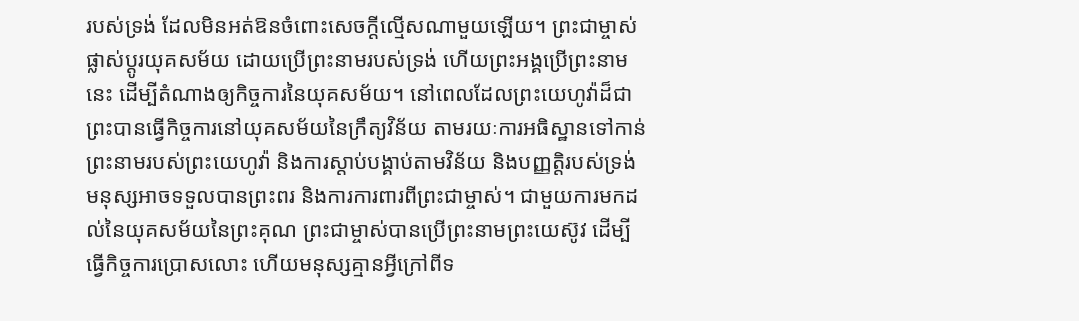របស់ទ្រង់ ដែលមិនអត់ឱនចំពោះសេចក្តីល្មើសណាមួយឡើយ។ ព្រះជាម្ចាស់ផ្លាស់ប្ដូរយុគសម័យ ដោយប្រើព្រះនាមរបស់ទ្រង់ ហើយព្រះអង្គប្រើព្រះនាមនេះ ដើម្បីតំណាងឲ្យកិច្ចការនៃយុគសម័យ។ នៅពេលដែលព្រះយេហូវ៉ាដ៏ជាព្រះបានធ្វើកិច្ចការនៅយុគសម័យនៃក្រឹត្យវិន័យ តាមរយៈការអធិស្ឋានទៅកាន់ព្រះនាមរបស់ព្រះយេហូវ៉ា និងការស្ដាប់បង្គាប់តាមវិន័យ និងបញ្ញត្តិរបស់ទ្រង់ មនុស្សអាចទទួលបានព្រះពរ និងការការពារពីព្រះជាម្ចាស់។ ជាមួយការមកដល់នៃយុគសម័យនៃព្រះគុណ ព្រះជាម្ចាស់បានប្រើព្រះនាមព្រះយេស៊ូវ ដើម្បីធ្វើកិច្ចការប្រោសលោះ ហើយមនុស្សគ្មានអ្វីក្រៅពីទ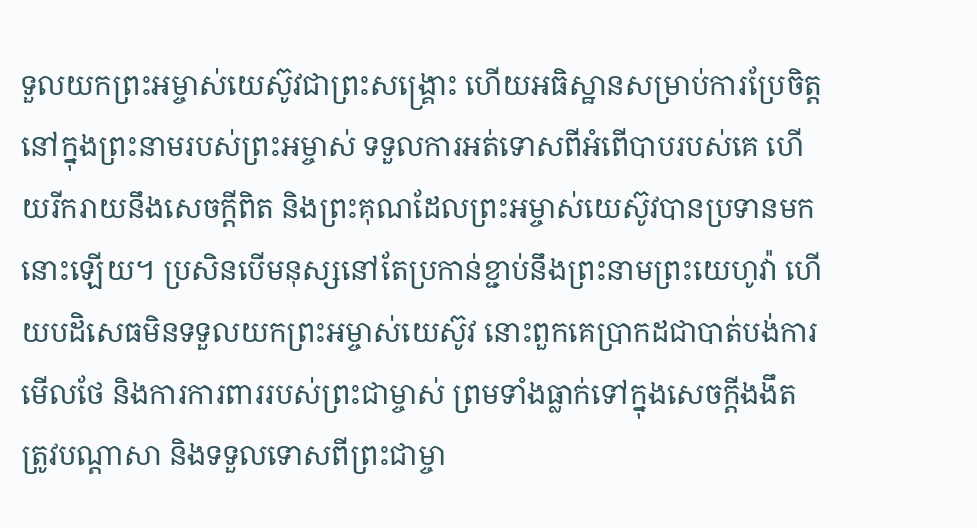ទួលយកព្រះអម្ចាស់យេស៊ូវជាព្រះសង្រ្គោះ ហើយអធិស្ឋានសម្រាប់ការប្រែចិត្តនៅក្នុងព្រះនាមរបស់ព្រះអម្ចាស់ ទទួលការអត់ទោសពីអំពើបាបរបស់គេ ហើយរីករាយនឹងសេចក្តីពិត និងព្រះគុណដែលព្រះអម្ចាស់យេស៊ូវបានប្រទានមកនោះឡើយ។ ប្រសិនបើមនុស្សនៅតែប្រកាន់ខ្ជាប់នឹងព្រះនាមព្រះយេហូវ៉ា ហើយបដិសេធមិនទទួលយកព្រះអម្ចាស់យេស៊ូវ នោះពួកគេប្រាកដជាបាត់បង់ការមើលថែ និងការការពាររបស់ព្រះជាម្ចាស់ ព្រមទាំងធ្លាក់ទៅក្នុងសេចក្តីងងឹត ត្រូវបណ្ដាសា និងទទួលទោសពីព្រះជាម្ចា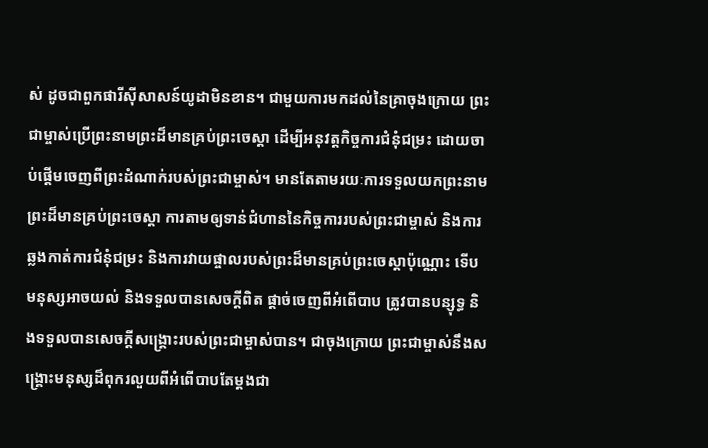ស់ ដូចជាពួកផារីស៊ីសាសន៍យូដាមិនខាន។ ជាមួយការមកដល់នៃគ្រាចុងក្រោយ ព្រះជាម្ចាស់ប្រើព្រះនាមព្រះដ៏មានគ្រប់ព្រះចេស្ដា ដើម្បីអនុវត្តកិច្ចការជំនុំជម្រះ ដោយចាប់ផ្ដើមចេញពីព្រះដំណាក់របស់ព្រះជាម្ចាស់។ មានតែតាមរយៈការទទួលយកព្រះនាមព្រះដ៏មានគ្រប់ព្រះចេស្ដា ការតាមឲ្យទាន់ជំហាននៃកិច្ចការរបស់ព្រះជាម្ចាស់ និងការឆ្លងកាត់ការជំនុំជម្រះ និងការវាយផ្ចាលរបស់ព្រះដ៏មានគ្រប់ព្រះចេស្ដាប៉ុណ្ណោះ ទើបមនុស្សអាចយល់ និងទទួលបានសេចក្តីពិត ផ្ដាច់ចេញពីអំពើបាប ត្រូវបានបន្សុទ្ធ និងទទួលបានសេចក្តីសង្រ្គោះរបស់ព្រះជាម្ចាស់បាន។ ជាចុងក្រោយ ព្រះជាម្ចាស់នឹងសង្រ្គោះមនុស្សដ៏ពុករលួយពីអំពើបាបតែម្ដងជា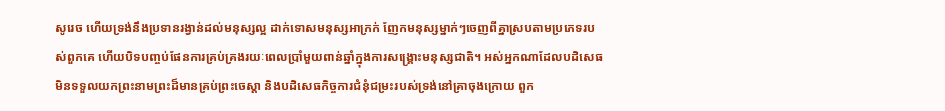សូរេច ហើយទ្រង់នឹងប្រទានរង្វាន់ដល់មនុស្សល្អ ដាក់ទោសមនុស្សអាក្រក់ ញែកមនុស្សម្នាក់ៗចេញពីគ្នាស្របតាមប្រភេទរបស់ពួកគេ ហើយបិទបញ្ចប់ផែនការគ្រប់គ្រងរយៈពេលប្រាំមួយពាន់ឆ្នាំក្នុងការសង្រ្គោះមនុស្សជាតិ។ អស់អ្នកណាដែលបដិសេធមិនទទួលយកព្រះនាមព្រះដ៏មានគ្រប់ព្រះចេស្ដា និងបដិសេធកិច្ចការជំនុំជម្រះរបស់ទ្រង់នៅគ្រាចុងក្រោយ ពួក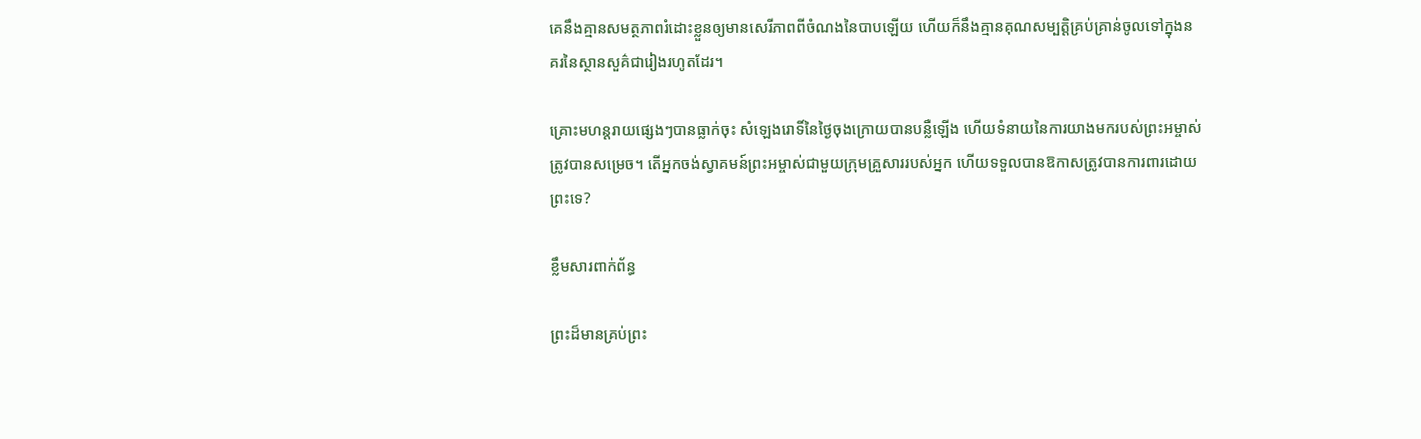គេនឹងគ្មានសមត្ថភាពរំដោះខ្លួនឲ្យមានសេរីភាពពីចំណងនៃបាបឡើយ ហើយក៏នឹងគ្មានគុណសម្បត្តិគ្រប់គ្រាន់ចូលទៅក្នុងនគរនៃស្ថានសួគ៌ជារៀងរហូតដែរ។

គ្រោះមហន្តរាយផ្សេងៗបានធ្លាក់ចុះ សំឡេងរោទិ៍នៃថ្ងៃចុងក្រោយបានបន្លឺឡើង ហើយទំនាយនៃការយាងមករបស់ព្រះអម្ចាស់ត្រូវបានសម្រេច។ តើអ្នកចង់ស្វាគមន៍ព្រះអម្ចាស់ជាមួយក្រុមគ្រួសាររបស់អ្នក ហើយទទួលបានឱកាសត្រូវបានការពារដោយព្រះទេ?

ខ្លឹមសារពាក់ព័ន្ធ

ព្រះដ៏មានគ្រប់ព្រះ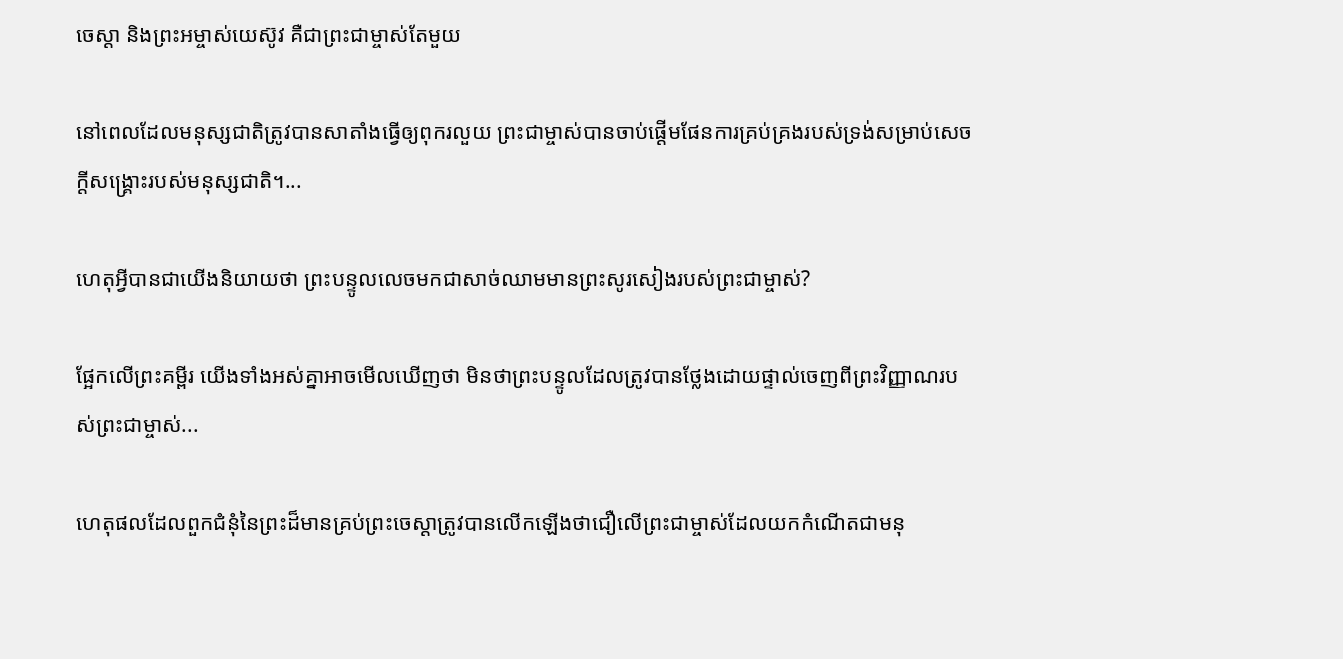ចេស្ដា និងព្រះអម្ចាស់យេស៊ូវ គឺជាព្រះជាម្ចាស់តែមួយ

នៅពេលដែលមនុស្សជាតិត្រូវបានសាតាំងធ្វើឲ្យពុករលួយ ព្រះជាម្ចាស់បានចាប់ផ្ដើមផែនការគ្រប់គ្រងរបស់ទ្រង់សម្រាប់សេចក្តីសង្រ្គោះរបស់មនុស្សជាតិ។...

ហេតុអ្វីបានជាយើងនិយាយថា ព្រះបន្ទូលលេចមកជាសាច់ឈាមមានព្រះសូរសៀងរបស់ព្រះជាម្ចាស់?

ផ្អែកលើព្រះគម្ពីរ យើងទាំងអស់គ្នាអាចមើលឃើញថា មិនថាព្រះបន្ទូលដែលត្រូវបានថ្លែងដោយផ្ទាល់ចេញពីព្រះវិញ្ញាណរបស់ព្រះជាម្ចាស់...

ហេតុផលដែលពួកជំនុំនៃព្រះដ៏មានគ្រប់ព្រះចេស្ដាត្រូវបានលើកឡើងថាជឿលើព្រះជាម្ចាស់ដែលយកកំណើតជាមនុ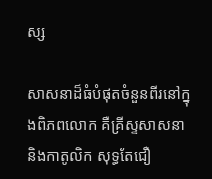ស្ស

សាសនាដ៏ធំបំផុតចំនួនពីរនៅក្នុងពិភពលោក គឺគ្រីស្ទសាសនា និងកាតូលិក សុទ្ធតែជឿ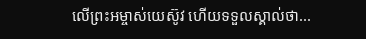លើព្រះអម្ចាស់យេស៊ូវ ហើយទទួលស្គាល់ថា...